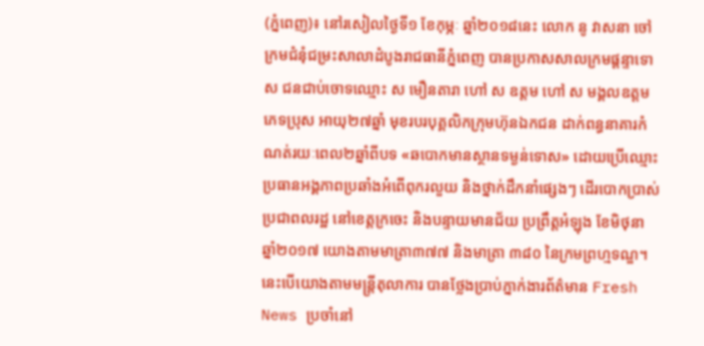(ភ្នំពេញ)៖ នៅរសៀលថ្ងៃទី១ ខែកុម្ភៈ ឆ្នាំ២០១៨នេះ លោក នូ វាសនា ចៅក្រមជំនុំជម្រះសាលាដំបូងរាជធានីភ្នំពេញ បានប្រកាសសាលក្រមផ្តន្ទាទោស ជនជាប់ចោទឈ្មោះ ស មឿនតារា ហៅ ស ឧត្តម ហៅ ស មង្គលឧត្តម ភេទប្រុស អាយុ២៧ឆ្នាំ មុខរបរបុគ្គលិកក្រុមហ៊ុនឯកជន ដាក់ពន្ធនាគារកំណត់រយៈពេល២ឆ្នាំពីបទ «ឆបោកមានស្ថានទម្ងន់ទោស» ដោយប្រើឈ្មោះ ប្រធានអង្គភាពប្រឆាំងអំពើពុករលួយ និងថ្នាក់ដឹកនាំផ្សេងៗ ដើរបោកប្រាស់ប្រជាពលរដ្ឋ នៅខេត្តក្រចេះ និងបន្ទាយមានជ័យ ប្រព្រឹត្តអំឡុង ខែមិថុនា ឆ្នាំ២០១៧ យោងតាមមាត្រា៣៧៧ និងមាត្រា ៣៨០ នៃក្រមព្រហ្មទណ្ឌ។ នេះបើយោងតាមមន្រ្តីតុលាការ បានថ្លែងប្រាប់ភ្នាក់ងារព័ត៌មាន Fresh News ប្រចាំនៅ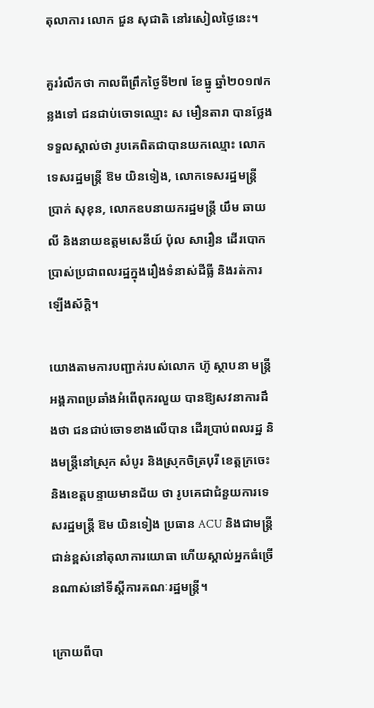តុលាការ លោក ជួន សុជាតិ នៅរសៀលថ្ងៃនេះ។

គួររំលឹកថា កាលពីព្រឹកថ្ងៃទី២៧ ខែធ្នូ ឆ្នាំ២០១៧កន្លងទៅ ជនជាប់ចោទឈ្មោះ ស មឿនតារា បានថ្លែងទទួលស្គាល់ថា រូបគេពិតជាបានយកឈ្មោះ លោកទេសរដ្ឋមន្រ្តី ឱម យិនទៀង, លោកទេសរដ្ឋមន្រ្តី ប្រាក់ សុខុន, លោកឧបនាយករដ្ឋមន្រ្តី យឹម ឆាយលី និងនាយឧត្តមសេនីយ៍ ប៉ុល សារឿន ដើរបោកប្រាស់ប្រជាពលរដ្ឋក្នុងរឿងទំនាស់ដីធ្លី និងរត់ការឡើងស័ក្តិ។

យោងតាមការបញ្ជាក់របស់លោក ហ៊ូ ស្ថាបនា មន្ត្រីអង្គភាពប្រឆាំងអំពើពុករលួយ បានឱ្យសវនាការដឹងថា ជនជាប់ចោទខាងលើបាន ដើរប្រាប់ពលរដ្ឋ និងមន្ត្រីនៅស្រុក សំបូរ និងស្រុកចិត្របុរី ខេត្តក្រចេះ និងខេត្តបន្ទាយមានជ័យ ថា រូបគេជាជំនួយការទេសរដ្ឋមន្ត្រី ឱម យិនទៀង ប្រធាន ACU និងជាមន្ត្រីជាន់ខ្ពស់នៅតុលាការយោធា ហើយស្គាល់អ្នកធំច្រើនណាស់នៅទីស្តីការគណៈរដ្ឋមន្ត្រី។

ក្រោយពីបា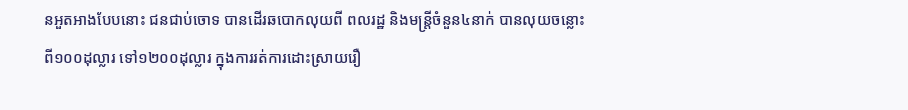នអួតអាងបែបនោះ ជនជាប់ចោទ បានដើរឆបោកលុយពី ពលរដ្ឋ និងមន្ត្រីចំនួន៤នាក់ បានលុយចន្លោះពី១០០ដុល្លារ ទៅ១២០០ដុល្លារ ក្នុងការរត់ការដោះស្រាយរឿ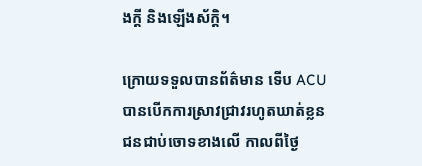ងក្តី និងឡើងស័ក្តិ។

ក្រោយទទួលបានព័ត៌មាន ទើប ACU បានបើកការស្រាវជ្រាវរហូតឃាត់ខ្លន ជនជាប់ចោទខាងលើ កាលពីថ្ងៃ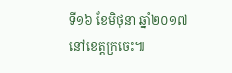ទី១៦ ខែមិថុនា ឆ្នាំ២០១៧ នៅខេត្តក្រចេះ៕